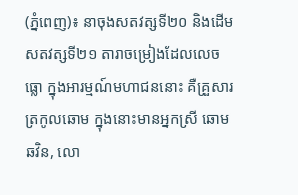(ភ្នំពេញ)៖ នាចុងសតវត្សទី២០ និងដើមសតវត្សទី២១ តារាចម្រៀងដែលលេចធ្លោ ក្នុងអារម្មណ៍មហាជននោះ គឺគ្រួសារត្រកូលឆោម ក្នុងនោះមានអ្នកស្រី ឆោម ឆវិន, លោ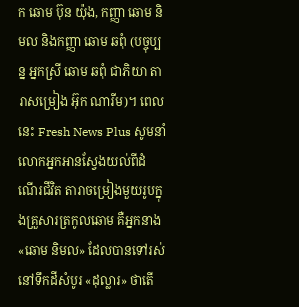ក ឆោម ប៊ុន យ៉ុង, កញ្ញា ឆោម និមល និងកញ្ញា ឆោម ឆពុំ (បច្ចុប្បន្ន អ្នកស្រី ឆោម ឆពុំ ជាភិយា តារាសម្រៀង អ៊ុក ណារីម)។ ពេលនេះ Fresh News Plus សូមនាំលោកអ្នកអានស្វែងយល់ពីដំណើរជីវិត តារាចម្រៀងមួយរូបក្នុងគ្រួសារត្រកូលឆោម គឺអ្នកនាង «ឆោម និមល» ដែលបានទៅរស់នៅទឹកដីសំបូរ «ដុល្លារ» ថាតើ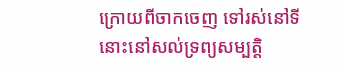ក្រោយពីចាកចេញ ទៅរស់នៅទីនោះនៅសល់ទ្រព្យសម្បត្តិ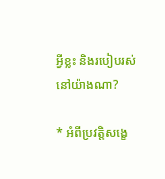អ្វីខ្លះ និងរបៀបរស់នៅយ៉ាងណា?

* អំពីប្រវត្តិសង្ខេ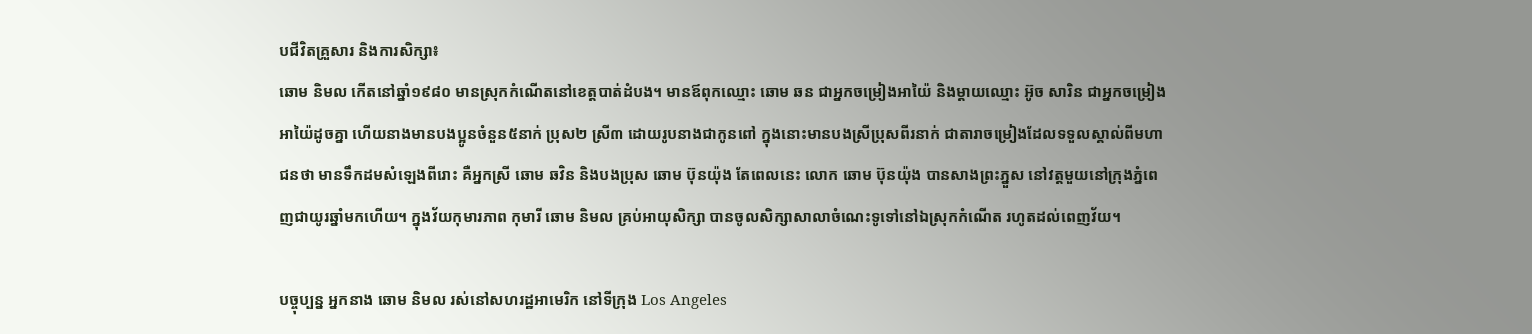បជីវិតគ្រួសារ និងការសិក្សា៖
ឆោម និមល កើតនៅឆ្នាំ១៩៨០ មានស្រុកកំណើតនៅខេត្តបាត់ដំបង។ មានឪពុកឈ្មោះ ឆោម ឆន ជាអ្នកចម្រៀងអាយ៉ៃ និងម្ដាយឈ្មោះ អ៊ូច សារិន ជាអ្នកចម្រៀងអាយ៉ៃដូចគ្នា ហើយនាងមានបងប្អូនចំនួន៥នាក់ ប្រុស២ ស្រី៣ ដោយរូបនាងជាកូនពៅ ក្នុងនោះមានបងស្រីប្រុសពីរនាក់ ជាតារាចម្រៀងដែលទទួលស្គាល់ពីមហាជនថា មានទឹកដមសំឡេងពីរោះ គឺអ្នកស្រី ឆោម ឆវិន និងបងប្រុស ឆោម ប៊ុនយ៉ុង តែពេលនេះ លោក ឆោម ប៊ុនយ៉ុង បានសាងព្រះភ្នួស នៅវត្តមួយនៅក្រុងភ្នំពេញជាយូរឆ្នាំមកហើយ។ ក្នុងវ័យកុមារភាព កុមារី ឆោម និមល គ្រប់អាយុសិក្សា បានចូលសិក្សាសាលាចំណេះទូទៅនៅឯស្រុកកំណើត រហូតដល់ពេញវ័យ។

បច្ចុប្បន្ន អ្នកនាង ឆោម និមល រស់នៅសហរដ្ឋអាមេរិក នៅទីក្រុង Los Angeles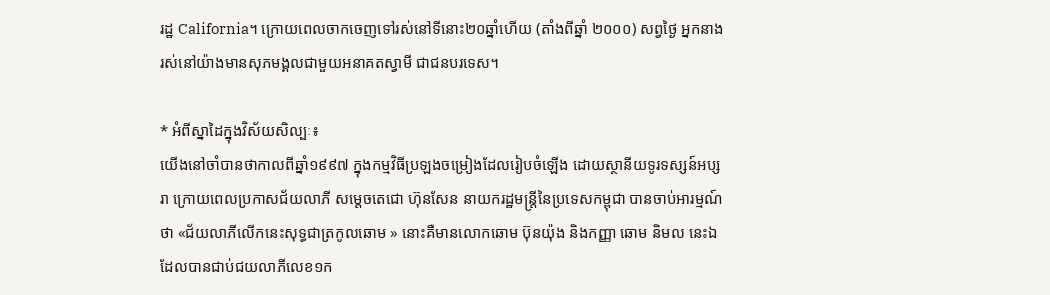រដ្ឋ California។ ក្រោយពេលចាកចេញទៅរស់នៅទីនោះ២០ឆ្នាំហើយ (តាំងពីឆ្នាំ ២០០០) សព្វថ្ងៃ អ្នកនាងរស់នៅយ៉ាងមានសុភមង្គលជាមួយអនាគតស្វាមី ជាជនបរទេស។

* អំពីស្នាដៃក្នុងវិស័យសិល្បៈ៖
យើងនៅចាំបានថាកាលពីឆ្នាំ១៩៩៧ ក្នុងកម្មវិធីប្រឡងចម្រៀងដែលរៀបចំឡើង ដោយស្ថានីយទូរទស្សន៍អប្សរា ក្រោយពេលប្រកាសជ័យលាភី សម្ដេចតេជោ ហ៊ុនសែន នាយករដ្ឋមន្ត្រីនៃប្រទេសកម្ពុជា បានចាប់អារម្មណ៍ថា «ជ័យលាភីលើកនេះសុទ្ធជាត្រកូលឆោម » នោះគឺមានលោកឆោម ប៊ុនយ៉ុង និងកញ្ញា ឆោម និមល នេះឯដែលបានជាប់ជយលាភីលេខ១ក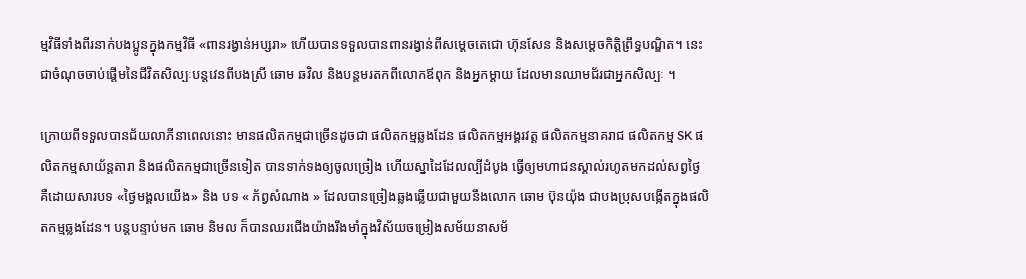ម្មវិធីទាំងពីរនាក់បងប្អូនក្នុងកម្មវិធី «ពានរង្វាន់អប្សរា» ហើយបានទទួលបានពានរង្វាន់ពីសម្ដេចតេជោ ហ៊ុនសែន និងសម្ដេចកិត្តិព្រឹទ្ធបណ្ឌិត។ នេះជាចំណុចចាប់ផ្តើមនៃជីវិតសិល្បៈបន្តវេនពីបងស្រី ឆោម ឆវិល និងបន្តមរតកពីលោកឪពុក និងអ្នកម្តាយ ដែលមានឈាមជ័រជាអ្នកសិល្បៈ ។

ក្រោយពីទទួលបានជ័យលាភីនាពេលនោះ មានផលិតកម្មជាច្រើនដូចជា ផលិតកម្មឆ្លងដែន ផលិតកម្មអង្គរវត្ត ផលិតកម្មនាគរាជ ផលិតកម្ម SK ផលិតកម្មសាយ័ន្តតារា និងផលិតកម្មជាច្រើនទៀត បានទាក់ទងឲ្យចូលច្រៀង ហើយស្នាដៃដែលល្បីដំបូង ធ្វើឲ្យមហាជនស្គាល់រហូតមកដល់សព្វថ្ងៃ គឺដោយសារបទ «ថ្ងៃមង្គលយើង» និង បទ « ភ័ព្វសំណាង » ដែលបានច្រៀងឆ្លងឆ្លើយជាមួយនឹងលោក ឆោម ប៊ុនយ៉ុង ជាបងប្រុសបង្កើតក្នុងផលិតកម្មឆ្លងដែន។ បន្តបន្ទាប់មក ឆោម និមល ក៏បានឈរជើងយ៉ាងរឹងមាំក្នុងវិស័យចម្រៀងសម័យនាសម័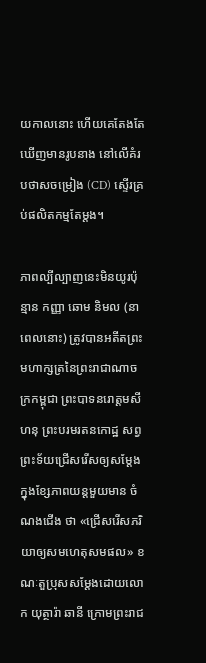យកាលនោះ ហើយគេតែងតែឃើញមានរូបនាង នៅលើគំរបថាសចម្រៀង (CD) ស្ទើរគ្រប់ផលិតកម្មតែម្តង។

ភាពល្បីល្បាញនេះមិនយូរប៉ុន្មាន កញ្ញា ឆោម និមល (នាពេលនោះ) ត្រូវបានអតីតព្រះមហាក្សត្រនៃព្រះរាជាណាចក្រកម្ពុជា ព្រះបាទនរោត្តមសីហនុ ព្រះបរមរតនកោដ្ឋ សព្វព្រះទ័យជ្រើសរើសឲ្យសម្តែង ក្នុងខ្សែភាពយន្តមួយមាន ចំណងជើង ថា «ជ្រើសរើសភរិយាឲ្យសមហេតុសមផល» ខណៈតួប្រុសសម្ដែងដោយលោក យុត្ថារ៉ា ឆានី ក្រោមព្រះរាជ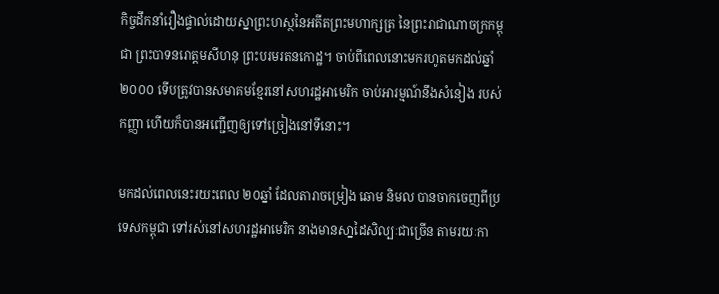កិច្ចដឹកនាំរឿងផ្ទាល់ដោយស្នាព្រះហស្ថនៃអតីតព្រះមហាក្សត្រ នៃព្រះរាជាណាចក្រកម្ពុជា ព្រះបាទនរោត្តមសីហនុ ព្រះបរមរតនកោដ្ឋ។ ចាប់ពីពេលនោះមករហូតមកដល់ឆ្នាំ២០០០ ទើបត្រូវបានសមាគមខ្មែរនៅសហរដ្ឋអាមេរិក ចាប់អារម្មណ៍នឹងសំនៀង របស់កញ្ញា ហើយក៏បានអញ្ជើញឲ្យទៅច្រៀងនៅទីនោះ។

មកដល់ពេលនេះរយះពេល ២០ឆ្នាំ ដែលតារាចម្រៀង ឆោម និមល បានចាកចេញពីប្រទេសកម្ពុជា ទៅរស់នៅសហរដ្ឋអាមេរិក នាងមានសា្នដៃសិល្បៈជាច្រើន តាមរយៈកា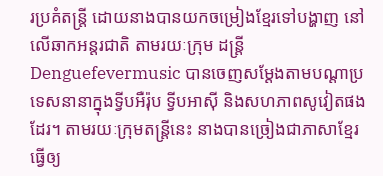រប្រគំតន្រ្តី ដោយនាងបានយកចម្រៀងខ្មែរទៅបង្ហាញ នៅលើឆាកអន្តរជាតិ តាមរយៈក្រុម ដន្រ្តី Denguefevermusic បានចេញសម្ដែងតាមបណ្ដាប្រទេសនានាក្នុងទ្វីបអឺរ៉ុប ទ្វីបអាស៊ី និងសហភាពសូវៀតផងដែរ។ តាមរយៈក្រុមតន្រ្តីនេះ នាងបានច្រៀងជាភាសាខ្មែរ ធ្វើឲ្យ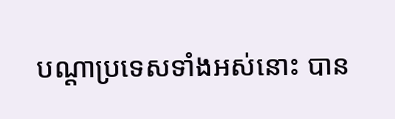បណ្ដាប្រទេសទាំងអស់នោះ បាន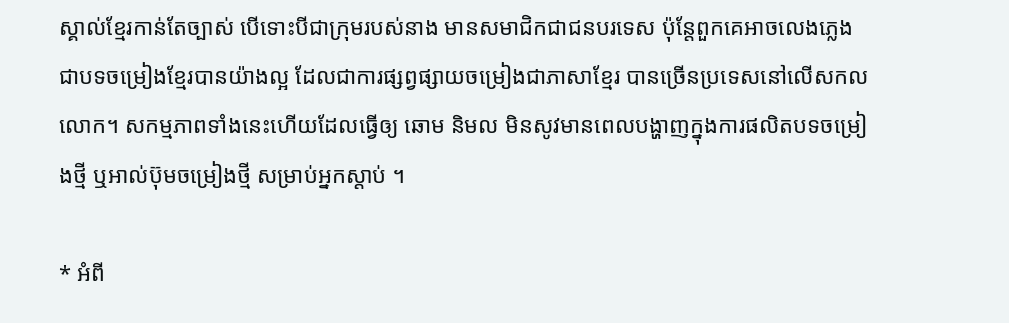ស្គាល់ខ្មែរកាន់តែច្បាស់ បើទោះបីជាក្រុមរបស់នាង មានសមាជិកជាជនបរទេស ប៉ុន្តែពួកគេអាចលេងភ្លេងជាបទចម្រៀងខ្មែរបានយ៉ាងល្អ ដែលជាការផ្សព្វផ្សាយចម្រៀងជាភាសាខ្មែរ បានច្រើនប្រទេសនៅលើសកលលោក។ សកម្មភាពទាំងនេះហើយដែលធ្វើឲ្យ ឆោម និមល មិនសូវមានពេលបង្ហាញក្នុងការផលិតបទចម្រៀងថ្មី ឬអាល់ប៊ុមចម្រៀងថ្មី សម្រាប់អ្នកស្តាប់ ។

* អំពី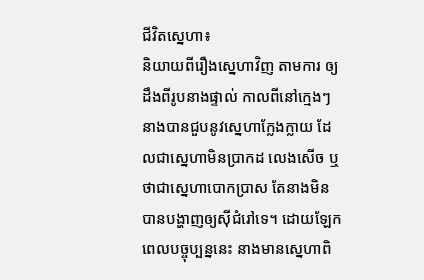ជីវិតស្នេហា៖
និយាយពីរឿងស្នេហាវិញ តាមការ ឲ្យដឹងពីរូបនាងផ្ទាល់ កាលពីនៅក្មេងៗនាងបានជួបនូវស្នេហាក្លែងក្លាយ ដែលជាស្នេហាមិនប្រាកដ លេងសើច ឬថាជាស្នេហាបោកប្រាស តែនាងមិនបានបង្ហាញឲ្យស៊ីជំរៅទេ។ ដោយឡែកពេលបច្ចុប្បន្ននេះ នាងមានស្នេហាពិ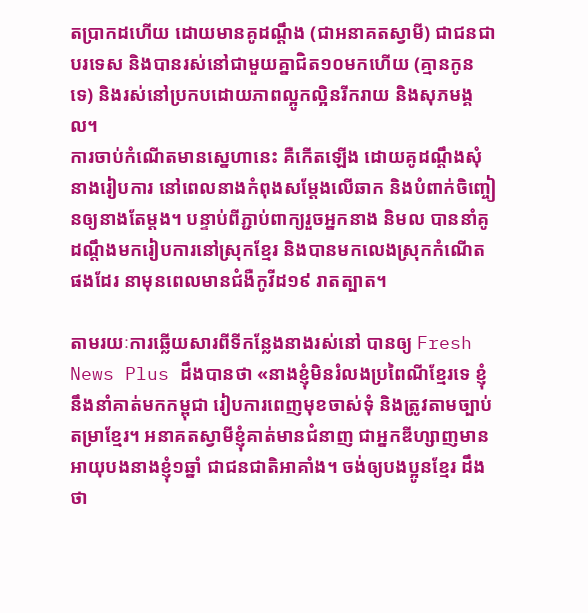តប្រាកដហើយ ដោយមានគូដណ្តឹង (ជាអនាគតស្វាមី) ជាជនជាបរទេស និងបានរស់នៅជាមួយគ្នាជិត១០មកហើយ (គ្មានកូនទេ) និងរស់នៅប្រកបដោយភាពល្អូកល្អិនរីករាយ និងសុភមង្គល។
ការចាប់កំណើតមានស្នេហានេះ គឺកើតឡើង ដោយគូដណ្តឹងសុំនាងរៀបការ នៅពេលនាងកំពុងសម្តែងលើឆាក និងបំពាក់ចិញ្ចៀនឲ្យនាងតែម្តង។ បន្ទាប់ពីភ្ជាប់ពាក្យរួចអ្នកនាង និមល បាននាំគូដណ្តឹងមករៀបការនៅស្រុកខ្មែរ និងបានមកលេងស្រុកកំណើតផងដែរ នាមុនពេលមានជំងឺកូវីដ១៩ រាតត្បាត។

តាមរយៈការឆ្លើយសារពីទីកន្លែងនាងរស់នៅ បានឲ្យ Fresh News Plus ដឹងបានថា «នាងខ្ញុំមិនរំលងប្រពៃណីខ្មែរទេ ខ្ញុំនឹងនាំគាត់មកកម្ពុជា រៀបការពេញមុខចាស់ទុំ និងត្រូវតាមច្បាប់តម្រាខ្មែរ។ អនាគតស្វាមីខ្ញុំគាត់មានជំនាញ ជាអ្នកឌីហ្សាញមានអាយុបងនាងខ្ញុំ១ឆ្នាំ ជាជនជាតិអាគាំង។ ចង់ឲ្យបងប្អូនខ្មែរ ដឹងថា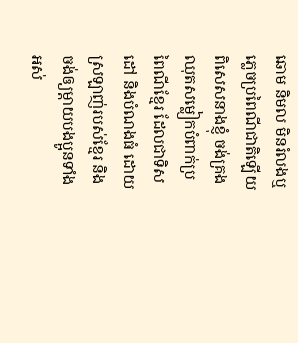ឆោម និមល មិនរំលងឬភ្លេចប្រពៃណីជាតិឡើយ ពិសេសនាងខ្ញុំ ចង់គ្រងឈុតសម្លៀកបំពាក់ប្រពៃណីខ្មែរ ដែលជាទិសដៅ និងបំណងធំ ដោយស្រឡាញ់របស់ខ្មែរ និងចង់ឲ្យម្តាយបងប្អូនទាំងអស់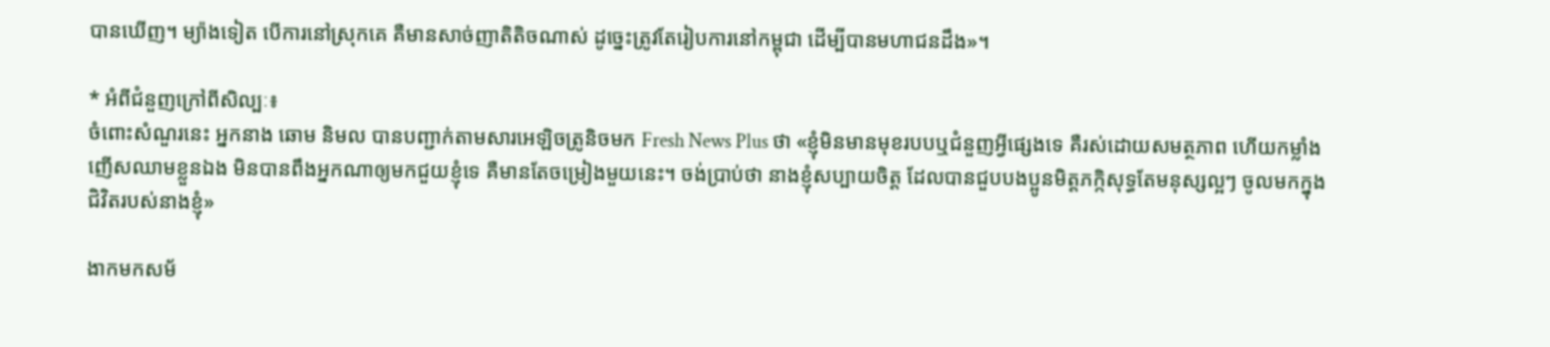បានឃើញ។ ម្យ៉ាងទៀត បើការនៅស្រុកគេ គឺមានសាច់ញាតិតិចណាស់ ដូច្នេះត្រូវតែរៀបការនៅកម្ពុជា ដើម្បីបានមហាជនដឹង»។

* អំពីជំនួញក្រៅពីសិល្បៈ៖
ចំពោះសំណួរនេះ អ្នកនាង ឆោម និមល បានបញ្ជាក់តាមសារអេឡិចត្រូនិចមក Fresh News Plus ថា «ខ្ញុំមិនមានមុខរបបឬជំនួញអ្វីផ្សេងទេ គឺរស់ដោយសមត្ថភាព ហើយកម្លាំងញើសឈាមខ្លួនឯង មិនបានពឹងអ្នកណាឲ្យមកជួយខ្ញុំទេ គឺមានតែចម្រៀងមួយនេះ។ ចង់ប្រាប់ថា នាងខ្ញុំសប្បាយចិត្ត ដែលបានជួបបងប្អូនមិត្តភក្កិសុទ្ធតែមនុស្សល្អៗ ចូលមកក្នុងជិវិតរបស់នាងខ្ញុំ»

ងាកមកសម័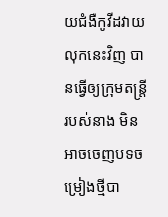យជំងឺកូវីដវាយលុកនេះវិញ បានធ្វើឲ្យក្រុមតន្រ្តីរបស់នាង មិនអាចចេញបទចម្រៀងថ្មីបា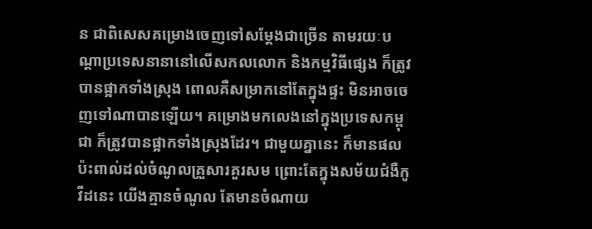ន ជាពិសេសគម្រោងចេញទៅសម្ដែងជាច្រើន តាមរយៈបណ្ដាប្រទេសនានានៅលើសកលលោក និងកម្មវិធីផ្សេង ក៏ត្រូវបានផ្អាកទាំងស្រុង ពោលគឺសម្រាកនៅតែក្នុងផ្ទះ មិនអាចចេញទៅណាបានឡើយ។ គម្រោងមកលេងនៅក្នុងប្រទេសកម្ពុជា ក៏ត្រូវបានផ្អាកទាំងស្រុងដែរ។ ជាមួយគ្នានេះ ក៏មានផលប៉ះពាល់ដល់ចំណូលគ្រួសារគួរសម ព្រោះតែក្នុងសម័យជំងឺកូវីដនេះ យើងគ្មានចំណូល តែមានចំណាយ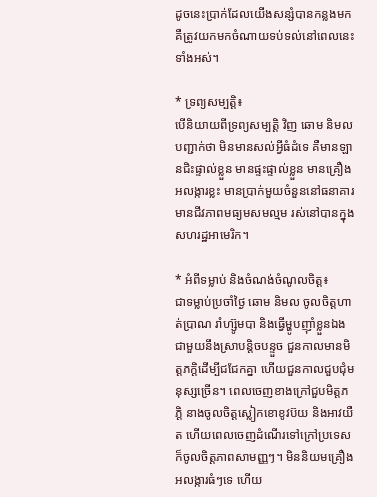ដូចនេះប្រាក់ដែលយើងសន្សំបានកន្លងមក គឺត្រូវយកមកចំណាយទប់ទល់នៅពេលនេះទាំងអស់។

* ទ្រព្យសម្បត្តិ៖
បើនិយាយពីទ្រព្យសម្បត្តិ វិញ ឆោម និមល បញ្ជាក់ថា មិនមានសល់អ្វីធំដំទេ គឺមានឡានជិះផ្ទាល់ខ្លួន មានផ្ទះផ្ទាល់ខ្លួន មានគ្រឿងអលង្ការខ្លះ មានប្រាក់មួយចំនួននៅធនាគារ មានជីវភាពមធ្យមសមល្មម រស់នៅបានក្នុងសហរដ្ឋអាមេរិក។

* អំពីទម្លាប់ និងចំណង់ចំណូលចិត្ត៖
ជាទម្លាប់ប្រចាំថ្ងៃ ឆោម និមល ចូលចិត្តហាត់ប្រាណ រាំហ្ស៊ូមបា និងធ្វើម្ហូបញ៉ាំខ្លួនឯងជាមួយនឹងស្រាបន្តិចបន្ទួច ជួនកាលមានមិត្តភក្តិដើម្បីជជែកគ្នា ហើយជួនកាលជួបជុំមនុស្សច្រើន។ ពេលចេញខាងក្រៅជួបមិត្តភភ្តិ នាងចូលចិត្តស្លៀកខោខូវប៊យ និងអាវយឺត ហើយពេលចេញដំណើរទៅក្រៅប្រទេស ក៏ចូលចិត្តភាពសាមញ្ញៗ។ មិននិយមគ្រឿងអលង្ការធំៗទេ ហើយ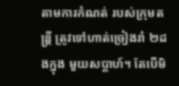តាមការកំណត់ របស់ក្រុមតន្រ្តី ត្រូវទៅហាត់ច្រៀងរាំ ២ដងក្នុង មួយសប្តាហ៍។ តែបើមិ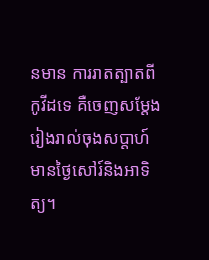នមាន ការរាតត្បាតពីកូវីដទេ គឺចេញសម្តែងរៀងរាល់ចុងសប្តាហ៍ មានថ្ងៃសៅរ៍និងអាទិត្យ។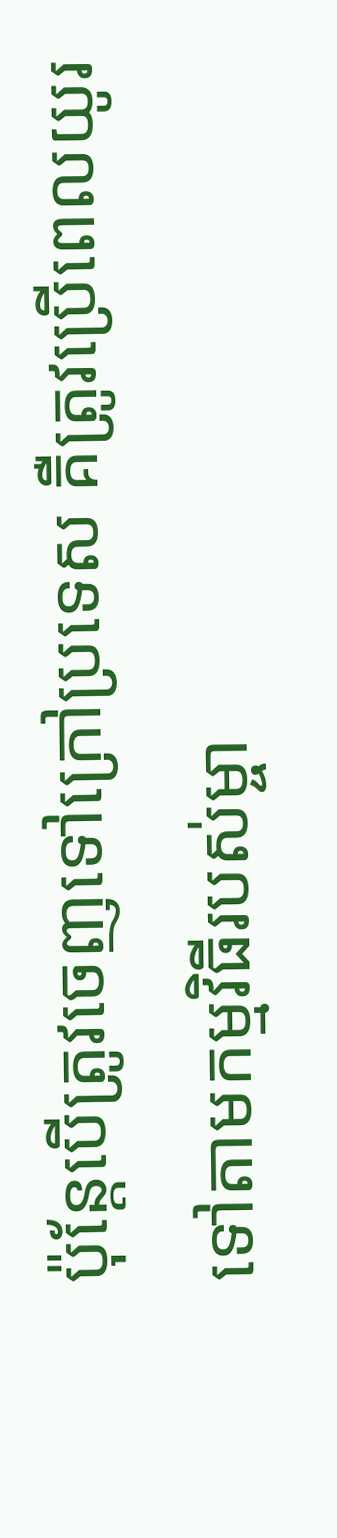ប៉ុន្តែបើត្រូវចេញទៅក្រៅប្រទេស គឺត្រូវប្រើពេលយូរ ទៅតាមកម្មវិធីរបស់ម្ចា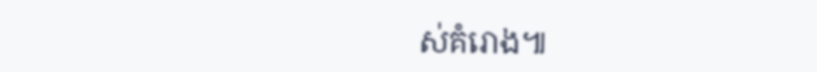ស់គំរោង៕